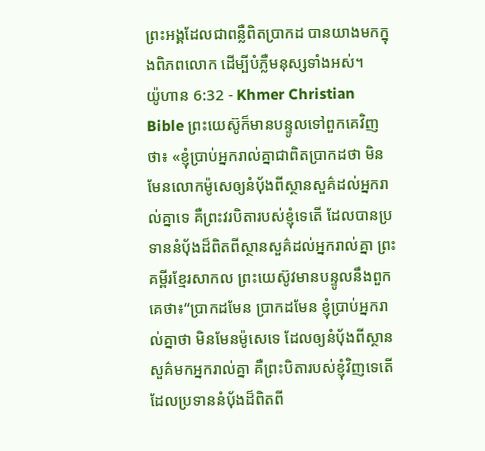ព្រះអង្គដែលជាពន្លឺពិតប្រាកដ បានយាងមកក្នុងពិភពលោក ដើម្បីបំភ្លឺមនុស្សទាំងអស់។
យ៉ូហាន 6:32 - Khmer Christian Bible ព្រះយេស៊ូក៏មានបន្ទូលទៅពួកគេវិញថា៖ «ខ្ញុំប្រាប់អ្នករាល់គ្នាជាពិតប្រាកដថា មិនមែនលោកម៉ូសេឲ្យនំប៉័ងពីស្ថានសួគ៌ដល់អ្នករាល់គ្នាទេ គឺព្រះវរបិតារបស់ខ្ញុំទេតើ ដែលបានប្រទាននំប៉័ងដ៏ពិតពីស្ថានសួគ៌ដល់អ្នករាល់គ្នា ព្រះគម្ពីរខ្មែរសាកល ព្រះយេស៊ូវមានបន្ទូលនឹងពួកគេថា៖“ប្រាកដមែន ប្រាកដមែន ខ្ញុំប្រាប់អ្នករាល់គ្នាថា មិនមែនម៉ូសេទេ ដែលឲ្យនំប៉័ងពីស្ថានសួគ៌មកអ្នករាល់គ្នា គឺព្រះបិតារបស់ខ្ញុំវិញទេតើ ដែលប្រទាននំប៉័ងដ៏ពិតពី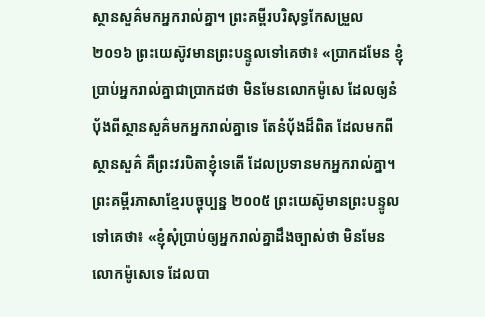ស្ថានសួគ៌មកអ្នករាល់គ្នា។ ព្រះគម្ពីរបរិសុទ្ធកែសម្រួល ២០១៦ ព្រះយេស៊ូវមានព្រះបន្ទូលទៅគេថា៖ «ប្រាកដមែន ខ្ញុំប្រាប់អ្នករាល់គ្នាជាប្រាកដថា មិនមែនលោកម៉ូសេ ដែលឲ្យនំបុ័ងពីស្ថានសួគ៌មកអ្នករាល់គ្នាទេ តែនំបុ័ងដ៏ពិត ដែលមកពីស្ថានសួគ៌ គឺព្រះវរបិតាខ្ញុំទេតើ ដែលប្រទានមកអ្នករាល់គ្នា។ ព្រះគម្ពីរភាសាខ្មែរបច្ចុប្បន្ន ២០០៥ ព្រះយេស៊ូមានព្រះបន្ទូលទៅគេថា៖ «ខ្ញុំសុំប្រាប់ឲ្យអ្នករាល់គ្នាដឹងច្បាស់ថា មិនមែនលោកម៉ូសេទេ ដែលបា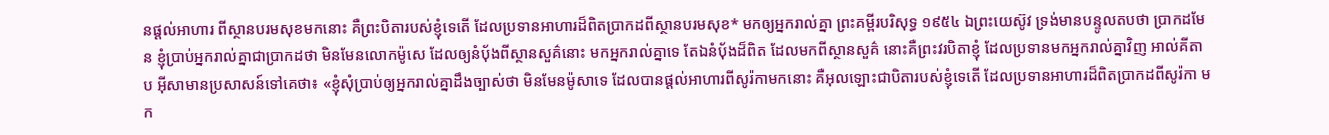នផ្ដល់អាហារ ពីស្ថានបរមសុខមកនោះ គឺព្រះបិតារបស់ខ្ញុំទេតើ ដែលប្រទានអាហារដ៏ពិតប្រាកដពីស្ថានបរមសុខ* មកឲ្យអ្នករាល់គ្នា ព្រះគម្ពីរបរិសុទ្ធ ១៩៥៤ ឯព្រះយេស៊ូវ ទ្រង់មានបន្ទូលតបថា ប្រាកដមែន ខ្ញុំប្រាប់អ្នករាល់គ្នាជាប្រាកដថា មិនមែនលោកម៉ូសេ ដែលឲ្យនំបុ័ងពីស្ថានសួគ៌នោះ មកអ្នករាល់គ្នាទេ តែឯនំបុ័ងដ៏ពិត ដែលមកពីស្ថានសួគ៌ នោះគឺព្រះវរបិតាខ្ញុំ ដែលប្រទានមកអ្នករាល់គ្នាវិញ អាល់គីតាប អ៊ីសាមានប្រសាសន៍ទៅគេថា៖ «ខ្ញុំសុំប្រាប់ឲ្យអ្នករាល់គ្នាដឹងច្បាស់ថា មិនមែនម៉ូសាទេ ដែលបានផ្ដល់អាហារពីសូរ៉កាមកនោះ គឺអុលឡោះជាបិតារបស់ខ្ញុំទេតើ ដែលប្រទានអាហារដ៏ពិតប្រាកដពីសូរ៉កា មក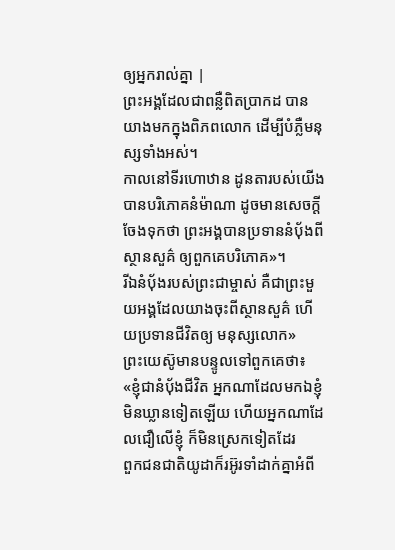ឲ្យអ្នករាល់គ្នា |
ព្រះអង្គដែលជាពន្លឺពិតប្រាកដ បានយាងមកក្នុងពិភពលោក ដើម្បីបំភ្លឺមនុស្សទាំងអស់។
កាលនៅទីរហោឋាន ដូនតារបស់យើងបានបរិភោគនំម៉ាណា ដូចមានសេចក្តីចែងទុកថា ព្រះអង្គបានប្រទាននំប៉័ងពីស្ថានសួគ៌ ឲ្យពួកគេបរិភោគ»។
រីឯនំប៉័ងរបស់ព្រះជាម្ចាស់ គឺជាព្រះមួយអង្គដែលយាងចុះពីស្ថានសួគ៌ ហើយប្រទានជីវិតឲ្យ មនុស្សលោក»
ព្រះយេស៊ូមានបន្ទូលទៅពួកគេថា៖ «ខ្ញុំជានំប៉័ងជីវិត អ្នកណាដែលមកឯខ្ញុំ មិនឃ្លានទៀតឡើយ ហើយអ្នកណាដែលជឿលើខ្ញុំ ក៏មិនស្រេកទៀតដែរ
ពួកជនជាតិយូដាក៏រអ៊ូរទាំដាក់គ្នាអំពី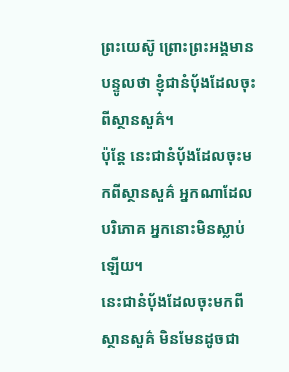ព្រះយេស៊ូ ព្រោះព្រះអង្គមានបន្ទូលថា ខ្ញុំជានំប៉័ងដែលចុះពីស្ថានសួគ៌។
ប៉ុន្ដែ នេះជានំប៉័ងដែលចុះមកពីស្ថានសួគ៌ អ្នកណាដែលបរិភោគ អ្នកនោះមិនស្លាប់ឡើយ។
នេះជានំប៉័ងដែលចុះមកពីស្ថានសួគ៌ មិនមែនដូចជា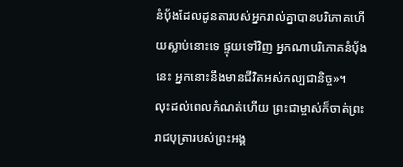នំបុ័ងដែលដូនតារបស់អ្នករាល់គ្នាបានបរិភោគហើយស្លាប់នោះទេ ផ្ទុយទៅវិញ អ្នកណាបរិភោគនំប៉័ងនេះ អ្នកនោះនឹងមានជីវិតអស់កល្បជានិច្ច»។
លុះដល់ពេលកំណត់ហើយ ព្រះជាម្ចាស់ក៏ចាត់ព្រះរាជបុត្រារបស់ព្រះអង្គ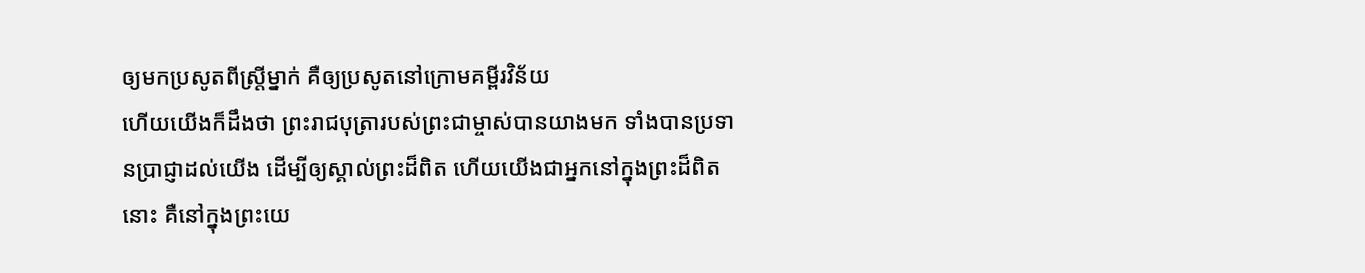ឲ្យមកប្រសូតពីស្រ្តីម្នាក់ គឺឲ្យប្រសូតនៅក្រោមគម្ពីរវិន័យ
ហើយយើងក៏ដឹងថា ព្រះរាជបុត្រារបស់ព្រះជាម្ចាស់បានយាងមក ទាំងបានប្រទានប្រាជ្ញាដល់យើង ដើម្បីឲ្យស្គាល់ព្រះដ៏ពិត ហើយយើងជាអ្នកនៅក្នុងព្រះដ៏ពិតនោះ គឺនៅក្នុងព្រះយេ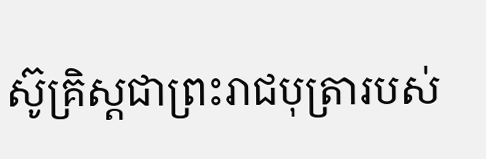ស៊ូគ្រិស្ដជាព្រះរាជបុត្រារបស់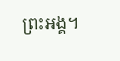ព្រះអង្គ។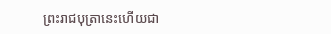ព្រះរាជបុត្រានេះហើយជា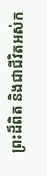ព្រះដ៏ពិត និងជាជីវិតអស់ក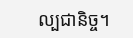ល្បជានិច្ច។